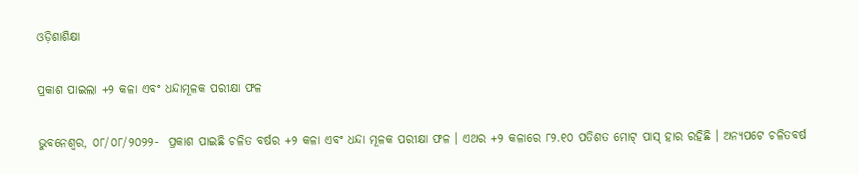ଓଡ଼ିଶାଶିକ୍ଷା

ପ୍ରକାଶ ପାଇଲା +୨ କଳା ଏବଂ ଧନ୍ଦାମୂଳକ ପରୀକ୍ଷା ଫଳ

ଭୁବନେଶ୍ୱର, ୦୮/୦୮/୨୦୨୨-  ପ୍ରକାଶ ପାଇଛି ଚଳିତ ବର୍ଷର +୨ କଳା ଏବଂ ଧନ୍ଦା ମୂଳକ ପରୀକ୍ଷା ଫଳ । ଏଥର +୨ କଳାରେ ୮୨.୧୦ ପତିଶତ ମୋଟ୍ ପାସ୍ ହାର ରହିଛି । ଅନ୍ୟପଟେ ଚଳିତବର୍ଷ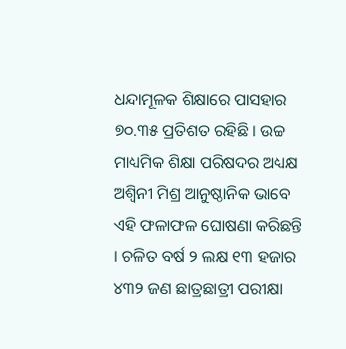ଧନ୍ଦାମୂଳକ ଶିକ୍ଷାରେ ପାସହାର ୭୦.୩୫ ପ୍ରତିଶତ ରହିଛି । ଉଚ୍ଚ ମାଧ୍ୟମିକ ଶିକ୍ଷା ପରିଷଦର ଅଧ୍ୟକ୍ଷ ଅଶ୍ୱିନୀ ମିଶ୍ର ଆନୁଷ୍ଠାନିକ ଭାବେ ଏହି ଫଳାଫଳ ଘୋଷଣା କରିଛନ୍ତି । ଚଳିତ ବର୍ଷ ୨ ଲକ୍ଷ ୧୩ ହଜାର ୪୩୨ ଜଣ ଛାତ୍ରଛାତ୍ରୀ ପରୀକ୍ଷା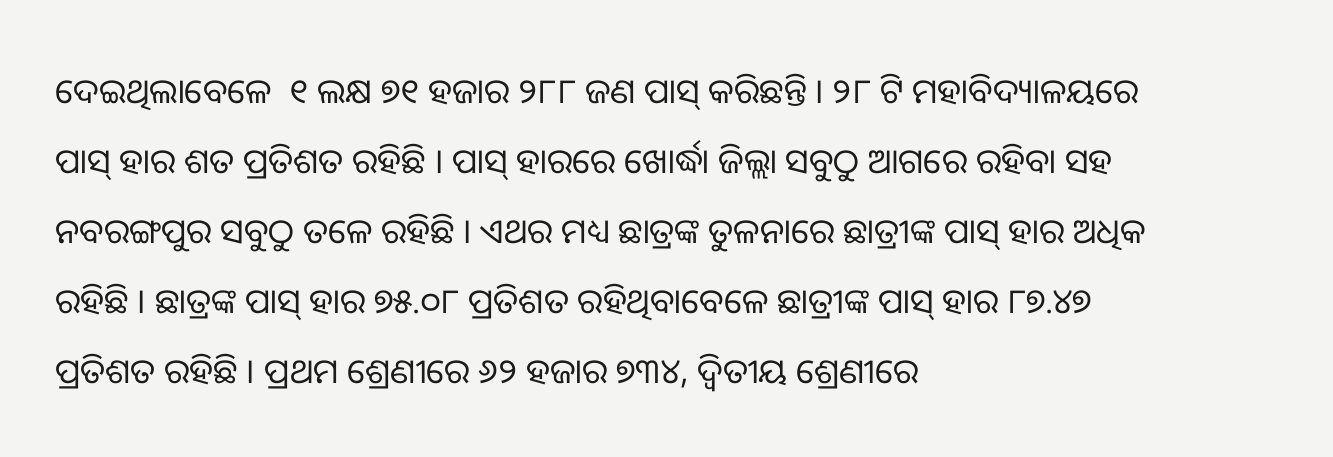ଦେଇଥିଲାବେଳେ  ୧ ଲକ୍ଷ ୭୧ ହଜାର ୨୮୮ ଜଣ ପାସ୍ କରିଛନ୍ତି । ୨୮ ଟି ମହାବିଦ୍ୟାଳୟରେ ପାସ୍ ହାର ଶତ ପ୍ରତିଶତ ରହିଛି । ପାସ୍ ହାରରେ ଖୋର୍ଦ୍ଧା ଜିଲ୍ଲା ସବୁଠୁ ଆଗରେ ରହିବା ସହ ନବରଙ୍ଗପୁର ସବୁଠୁ ତଳେ ରହିଛି । ଏଥର ମଧ୍ୟ ଛାତ୍ରଙ୍କ ତୁଳନାରେ ଛାତ୍ରୀଙ୍କ ପାସ୍ ହାର ଅଧିକ ରହିଛି । ଛାତ୍ରଙ୍କ ପାସ୍ ହାର ୭୫.୦୮ ପ୍ରତିଶତ ରହିଥିବାବେଳେ ଛାତ୍ରୀଙ୍କ ପାସ୍ ହାର ୮୭.୪୭ ପ୍ରତିଶତ ରହିଛି । ପ୍ରଥମ ଶ୍ରେଣୀରେ ୬୨ ହଜାର ୭୩୪, ଦ୍ୱିତୀୟ ଶ୍ରେଣୀରେ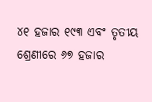୪୧ ହଜାର ୧୯୩ ଏବଂ ତୃତୀୟ ଶ୍ରେଣୀରେ ୬୭ ହଜାର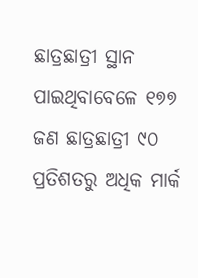ଛାତ୍ରଛାତ୍ରୀ ସ୍ଥାନ ପାଇଥିବାବେଳେ ୧୭୭ ଜଣ ଛାତ୍ରଛାତ୍ରୀ ୯୦ ପ୍ରତିଶତରୁ ଅଧିକ ମାର୍କ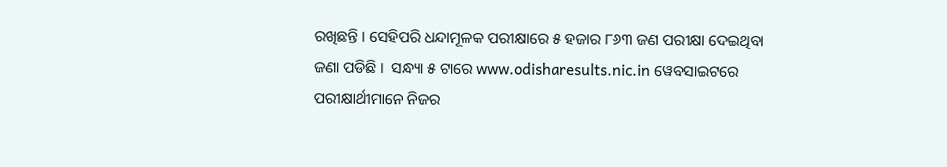ରଖିଛନ୍ତି । ସେହିପରି ଧନ୍ଦାମୂଳକ ପରୀକ୍ଷାରେ ୫ ହଜାର ୮୬୩ ଜଣ ପରୀକ୍ଷା ଦେଇଥିବା ଜଣା ପଡିଛି ।  ସନ୍ଧ୍ୟା ୫ ଟାରେ www.odisharesults.nic.in ୱେବସାଇଟରେ ପରୀକ୍ଷାର୍ଥୀମାନେ ନିଜର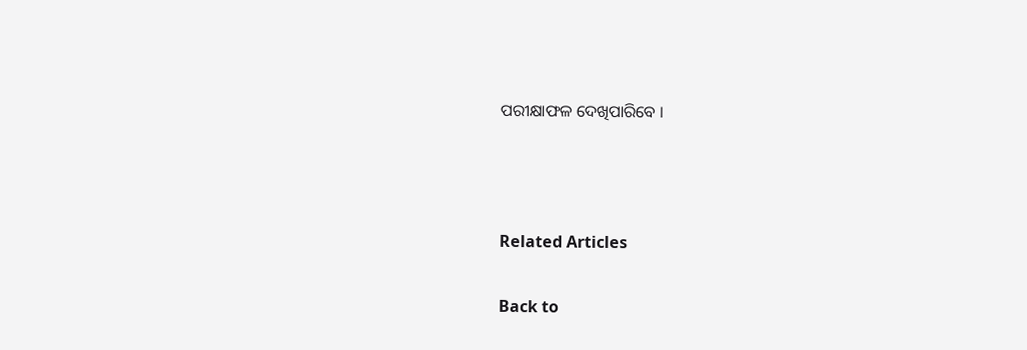ପରୀକ୍ଷାଫଳ ଦେଖିପାରିବେ ।



Related Articles

Back to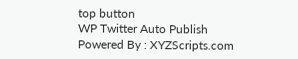top button
WP Twitter Auto Publish Powered By : XYZScripts.com